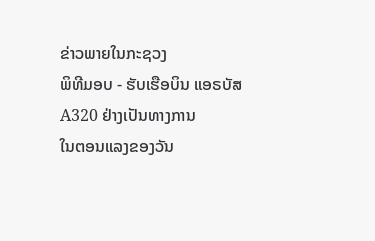ຂ່າວພາຍໃນກະຊວງ
ພິທີມອບ - ຮັບເຮືອບິນ ແອຣບັສ A320 ຢ່າງເປັນທາງການ
ໃນຕອນແລງຂອງວັນ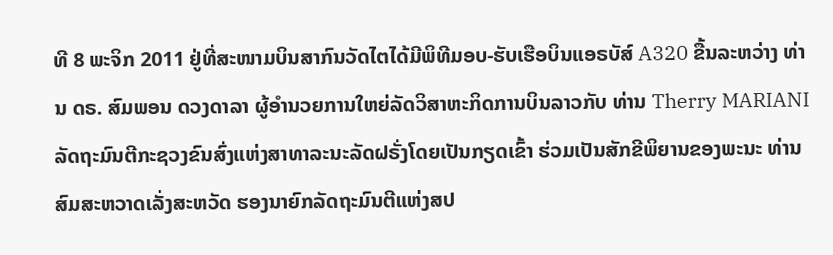ທີ 8 ພະຈິກ 2011 ຢູ່ທີ່ສະໜາມບິນສາກົນວັດໄຕໄດ້ມີພິທີມອບ-ຮັບເຮືອບິນແອຣບັສ໌ A320 ຂື້ນລະຫວ່າງ ທ່ານ ດຣ. ສົມພອນ ດວງດາລາ ຜູ້ອຳນວຍການໃຫຍ່ລັດວິສາຫະກິດການບິນລາວກັບ ທ່ານ Therry MARIANI ລັດຖະມົນຕີກະຊວງຂົນສົ່ງແຫ່ງສາທາລະນະລັດຝຣັ່ງໂດຍເປັນກຽດເຂົ້າ ຮ່ວມເປັນສັກຂີພິຍານຂອງພະນະ ທ່ານ ສົມສະຫວາດເລັ່ງສະຫວັດ ຮອງນາຍົກລັດຖະມົນຕີແຫ່ງສປ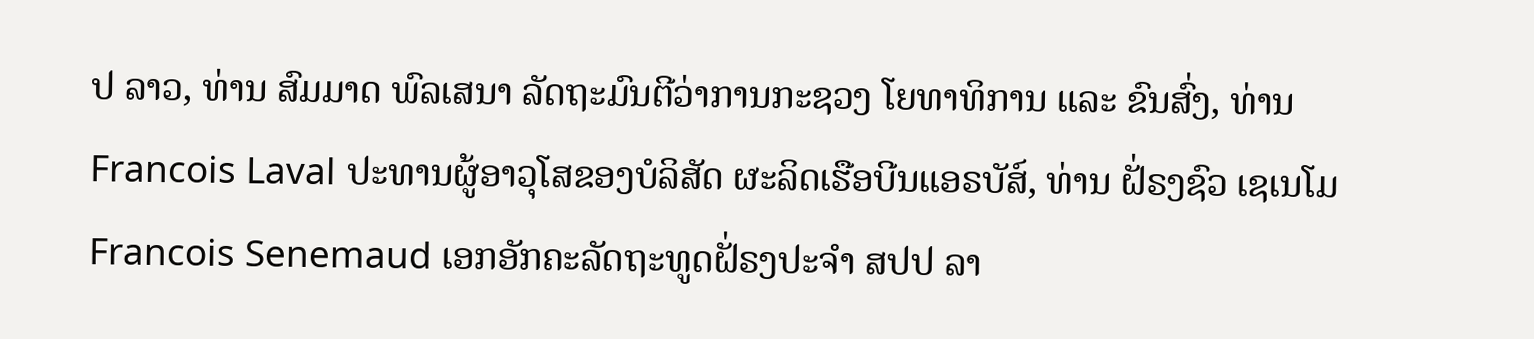ປ ລາວ, ທ່ານ ສົມມາດ ພົລເສນາ ລັດຖະມົນຕີວ່າການກະຊວງ ໂຍທາທິການ ແລະ ຂົນສົ່ງ, ທ່ານ Francois Laval ປະທານຜູ້ອາວຸໂສຂອງບໍລິສັດ ຜະລິດເຮືອບີນແອຣບັສ໌, ທ່ານ ຝັ່ຣງຊົວ ເຊເນໂມ Francois Senemaud ເອກອັກຄະລັດຖະທູດຝັ່ຣງປະຈຳ ສປປ ລາ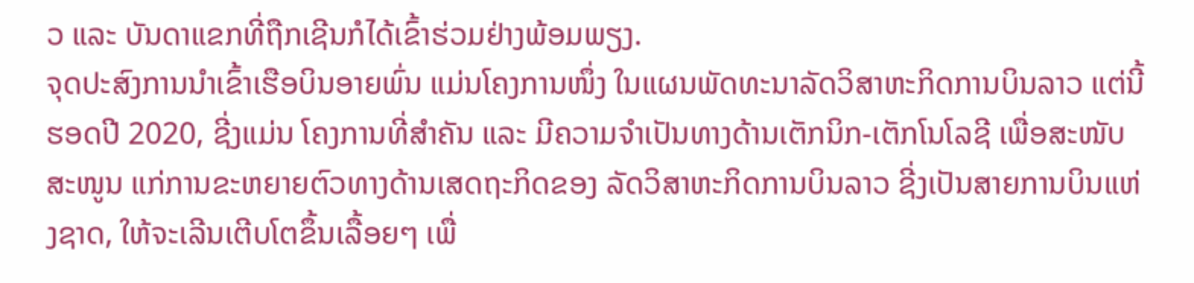ວ ແລະ ບັນດາແຂກທີ່ຖືກເຊີນກໍໄດ້ເຂົ້າຮ່ວມຢ່າງພ້ອມພຽງ.
ຈຸດປະສົງການນຳເຂົ້າເຮືອບິນອາຍພົ່ນ ແມ່ນໂຄງການໜຶ່ງ ໃນແຜນພັດທະນາລັດວິສາຫະກິດການບິນລາວ ແຕ່ນີ້ຮອດປີ 2020, ຊີ່ງແມ່ນ ໂຄງການທີ່ສຳຄັນ ແລະ ມີຄວາມຈຳເປັນທາງດ້ານເຕັກນິກ-ເຕັກໂນໂລຊີ ເພື່ອສະໜັບສະໜູນ ແກ່ການຂະຫຍາຍຕົວທາງດ້ານເສດຖະກິດຂອງ ລັດວິສາຫະກິດການບິນລາວ ຊີ່ງເປັນສາຍການບິນແຫ່ງຊາດ, ໃຫ້ຈະເລີນເຕີບໂຕຂຶ້ນເລື້ອຍໆ ເພື່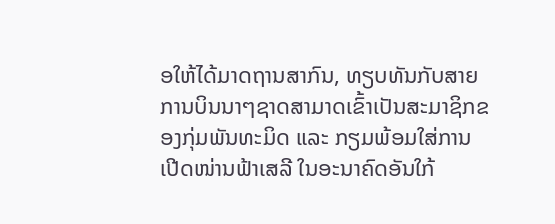ອໃຫ້ໄດ້ມາດຖານສາກົນ, ທຽບທັນກັບສາຍ ການບິນນາໆຊາດສາມາດເຂົ້າເປັນສະມາຊິກຂອງກຸ່ມພັນທະມິດ ແລະ ກຽມພ້ອມໃສ່ການເປີດໜ່ານຟ້າເສລີ ໃນອະນາຄົດອັນໃກ້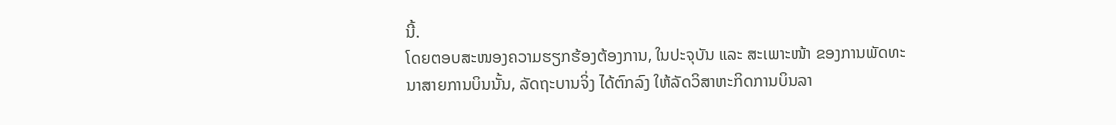ນີ້.
ໂດຍຕອບສະໜອງຄວາມຮຽກຮ້ອງຕ້ອງການ, ໃນປະຈຸບັນ ແລະ ສະເພາະໜ້າ ຂອງການພັດທະນາສາຍການບິນນັ້ນ, ລັດຖະບານຈິ່ງ ໄດ້ຕົກລົງ ໃຫ້ລັດວິສາຫະກິດການບິນລາ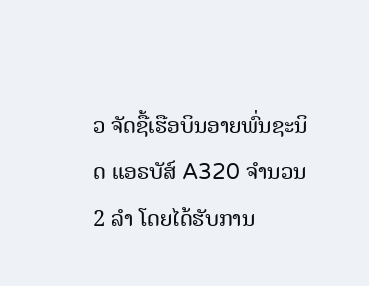ວ ຈັດຊື້ເຮືອບິນອາຍພົ່ນຊະນິດ ແອຣບັສ໌ A320 ຈຳນວນ 2 ລຳ ໂດຍໄດ້ຮັບການ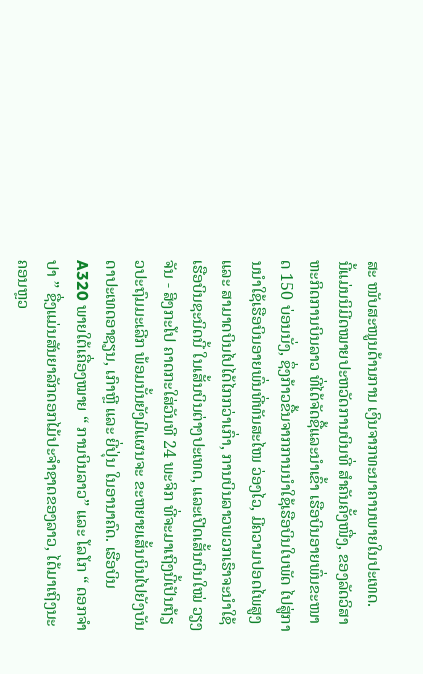ສະ ໜັບສະໜູນດ້ານການ ເງິນຈາກທະນາຄານພາຍໃນປະເທດ.
ນີ້ແມ່ນນິມີດໝາຍປະຫວັດການບິນທີ່ ສຳຄັນຄັ້ງໜື່ງ, ຂອງລັດວິສາຫະກິດການບິນລາວ ທີ່ໄດ້ຈັດຊື້ແລະນຳເຂົ້າ ເຮືອບິນອາຍພົ່ນຂະໜາດ 150 ບ່ອນນັ່ງ, ຊຶ່ງກ້າວຂື້ນຈາກການນຳໃຊ້ເຮືອບິນໃບພັດ ໄປສູ່ການນຳໃຊ້ເຮືອບິນອາຍພົ່ນທີ່ທັນສະໄໜ ວ່ອງໄວ, ມີຄວາມປອດໄພສູງ ແລະ ສາມາດບິນໄປໄດ້ໄກກວ່າເກົ່າ, ການບິນລາວພວກເຮົາຈະນຳໃຊ້ເຮືອບິນຊະນິດນີ້ ໃນເສັ້ນບິນຕ່າງປະເທດ, ແລະເປີດເສັ້ນບິນໃໝ່ ວຽງຈັນ - ສິງກະໂປ ຄາດກະໃສ່ວັນທີ 24 ພະຈິກ ທີ່ຈະມາເຖິງນີ້ເປັນຖ້ຽວປະຖົມມະເລີກ ພ້ອມນັ້ນຍັງມີແຜນຈະ ຂະຫຍາຍເສັ້ນບິນໄປຍັງບັນດາປະເທດອາຊຽນ, ເກົາຫຼີ ແລະ ຍີ່ປຸ່ນ ໃນອານາຄົດ. ເຮືອບິນ A320 ພາຍໃຕ້ເຄື່ອງໝາຍ “ ການບິນລາວ” ແລະ ໂລໂກ “ ດອກຈຳປາ ” ຊື່ງແມ່ນສັນຍາລັກດອກໄມ້ປະຈຳຊາດຂອງລາວ, ໄດ້ມາເຖິງນະຄອນຫຼວ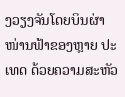ງວຽງຈັນໂດຍບິນຜ່າໜ່ານຟ້າຂອງຫຼາຍ ປະເທດ ດ້ວຍຄວາມສະຫັວ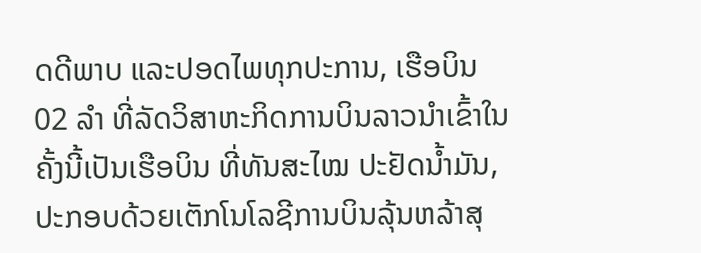ດດີພາບ ແລະປອດໄພທຸກປະການ, ເຮືອບິນ 02 ລຳ ທີ່ລັດວິສາຫະກິດການບິນລາວນຳເຂົ້າໃນຄັ້ງນີ້ເປັນເຮືອບິນ ທີ່ທັນສະໄໝ ປະຢັດນ້ຳມັນ, ປະກອບດ້ວຍເຕັກໂນໂລຊີການບິນລຸ້ນຫລ້າສຸ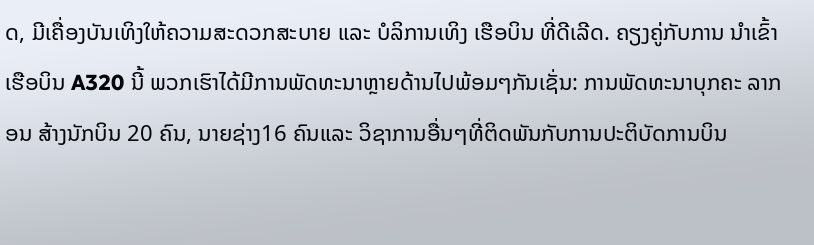ດ, ມີເຄື່ອງບັນເທິງໃຫ້ຄວາມສະດວກສະບາຍ ແລະ ບໍລິການເທິງ ເຮືອບິນ ທີ່ດີເລີດ. ຄຽງຄູ່ກັບການ ນຳເຂົ້າເຮືອບິນ A320 ນີ້ ພວກເຮົາໄດ້ມີການພັດທະນາຫຼາຍດ້ານໄປພ້ອມໆກັນເຊັ່ນ: ການພັດທະນາບຸກຄະ ລາກອນ ສ້າງນັກບິນ 20 ຄົນ, ນາຍຊ່າງ16 ຄົນແລະ ວິຊາການອື່ນໆທີ່ຕິດພັນກັບການປະຕິບັດການບິນ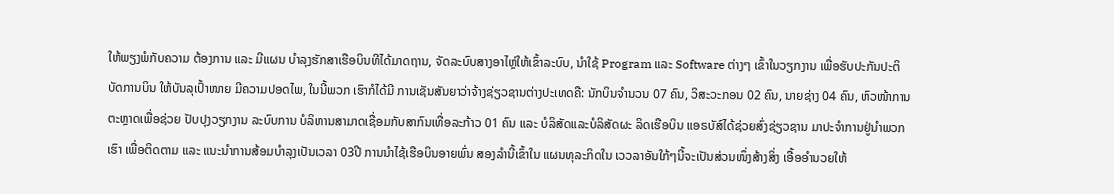ໃຫ້ພຽງພໍກັບຄວາມ ຕ້ອງການ ແລະ ມີແຜນ ບຳລຸງຮັກສາເຮືອບິນທີໄດ້ມາດຖານ, ຈັດລະບົບສາງອາໄຫຼ່ໃຫ້ເຂົ້າລະບົບ, ນຳໃຊ້ Program ແລະ Software ຕ່າງໆ ເຂົ້າໃນວຽກງານ ເພື່ອຮັບປະກັນປະຕິບັດການບິນ ໃຫ້ບັນລຸເປົ້າໜາຍ ມີຄວາມປອດໄພ, ໃນນີ້ພວກ ເຮົາກໍໄດ້ມີ ການເຊັນສັນຍາວ່າຈ້າງຊ່ຽວຊານຕ່າງປະເທດຄື: ນັກບິນຈຳນວນ 07 ຄົນ, ວິສະວະກອນ 02 ຄົນ, ນາຍຊ່າງ 04 ຄົນ, ຫົວໜ້າການຕະຫຼາດເພື່ອຊ່ວຍ ປັບປຸງວຽກງານ ລະບົບການ ບໍລິຫານສາມາດເຊື່ອມກັບສາກົນເທື່ອລະກ້າວ 01 ຄົນ ແລະ ບໍລິສັດແລະບໍລິສັດຜະ ລິດເຮືອບິນ ແອຣບັສ໌ໄດ້ຊ່ວຍສົ່ງຊ່ຽວຊານ ມາປະຈຳການຢູ່ນຳພວກເຮົາ ເພື່ອຕິດຕາມ ແລະ ແນະນຳການສ້ອມບຳລຸງເປັນເວລາ 03ປີ ການນຳໄຊ້ເຮືອບິນອາຍພົ່ນ ສອງລຳນີ້ເຂົ້າໃນ ແຜນທຸລະກິດໃນ ເວວລາອັນໃກ້ໆນີ້ຈະເປັນສ່ວນໜຶ່ງສ້າງສິ່ງ ເອື້ອອຳນວຍໃຫ້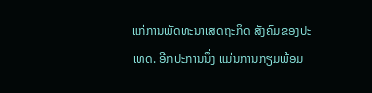ແກ່ການພັດທະນາເສດຖະກິດ ສັງຄົມຂອງປະເທດ. ອີກປະການນຶ່ງ ແມ່ນການກຽມພ້ອມ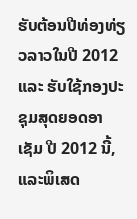ຮັບຕ້ອນປີທ່ອງທ່ຽວລາວໃນປີ 2012 ແລະ ຮັບໃຊ້ກອງປະຊຸມສຸດຍອດອາເຊັມ ປີ 2012 ນີ້, ແລະພິເສດ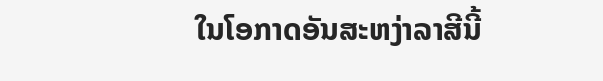ໃນໂອກາດອັນສະຫງ່າລາສີນີ້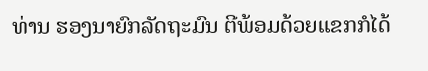ທ່ານ ຮອງນາຍົກລັດຖະມົນ ຕີພ້ອມດ້ວຍແຂກກໍໄດ້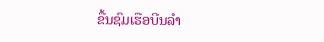ຂື້ນຊົມເຮືອບີນລຳ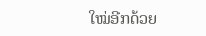ໃໝ່ອີກດ້ວຍ